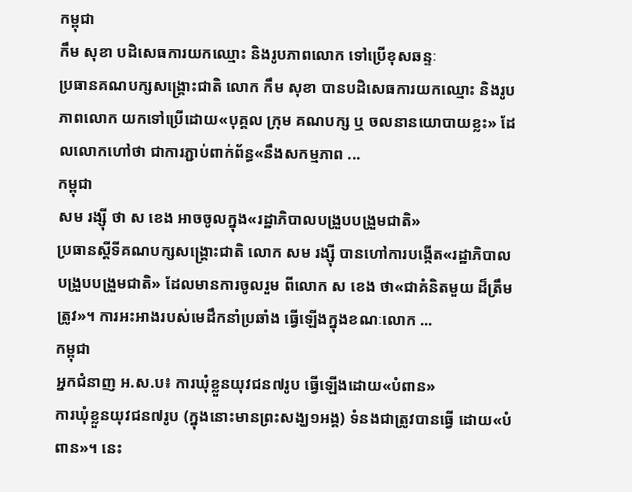កម្ពុជា
កឹម សុខា បដិសេធការយកឈ្មោះ និងរូបភាពលោក ទៅប្រើខុសឆន្ទៈ
ប្រធានគណបក្សសង្គ្រោះជាតិ លោក កឹម សុខា បានបដិសេធការយកឈ្មោះ និងរូបភាពលោក យកទៅប្រើដោយ«បុគ្គល ក្រុម គណបក្ស ឬ ចលនានយោបាយខ្លះ» ដែលលោកហៅថា ជាការភ្ជាប់ពាក់ព័ន្ធ«នឹងសកម្មភាព ...
កម្ពុជា
សម រង្ស៊ី ថា ស ខេង អាចចូលក្នុង«រដ្ឋាភិបាលបង្រួបបង្រួមជាតិ»
ប្រធានស្ដីទីគណបក្សសង្គ្រោះជាតិ លោក សម រង្ស៊ី បានហៅការបង្កើត«រដ្ឋាភិបាលបង្រួបបង្រួមជាតិ» ដែលមានការចូលរួម ពីលោក ស ខេង ថា«ជាគំនិតមួយ ដ៏ត្រឹមត្រូវ»។ ការអះអាងរបស់មេដឹកនាំប្រឆាំង ធ្វើឡើងក្នុងខណៈលោក ...
កម្ពុជា
អ្នកជំនាញ អ.ស.ប៖ ការឃុំខ្លួនយុវជន៧រូប ធ្វើឡើងដោយ«បំពាន»
ការឃុំខ្លួនយុវជន៧រូប (ក្នុងនោះមានព្រះសង្ឃ១អង្គ) ទំនងជាត្រូវបានធ្វើ ដោយ«បំពាន»។ នេះ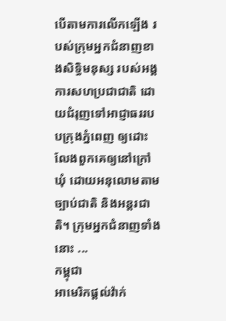បើតាមការលើកឡើង របស់ក្រុមអ្នកជំនាញខាងសិទ្ធិមនុស្ស របស់អង្គការសហប្រជាជាតិ ដោយជំរុញទៅអាជ្ញាធររបបក្រុងភ្នំពេញ ឲ្យដោះលែងពួកគេឲ្យនៅក្រៅឃុំ ដោយអនុលោមតាមច្បាប់ជាតិ និងអន្តរជាតិ។ ក្រុមអ្នកជំនាញទាំងនោះ ...
កម្ពុជា
អាមេរិកផ្ដល់វ៉ាក់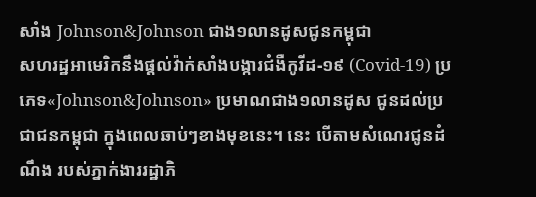សាំង Johnson&Johnson ជាង១លានដូសជូនកម្ពុជា
សហរដ្ឋអាមេរិកនឹងផ្ដល់វ៉ាក់សាំងបង្ការជំងឺកូវីដ-១៩ (Covid-19) ប្រភេទ«Johnson&Johnson» ប្រមាណជាង១លានដូស ជូនដល់ប្រជាជនកម្ពុជា ក្នុងពេលឆាប់ៗខាងមុខនេះ។ នេះ បើតាមសំណេរជូនដំណឹង របស់ភ្នាក់ងាររដ្ឋាភិ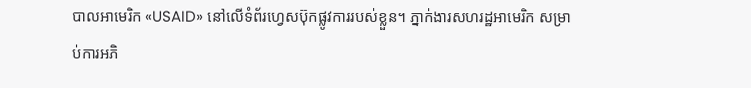បាលអាមេរិក «USAID» នៅលើទំព័រហ្វេសប៊ុកផ្លូវការរបស់ខ្លួន។ ភ្នាក់ងារសហរដ្ឋអាមេរិក សម្រាប់ការអភិ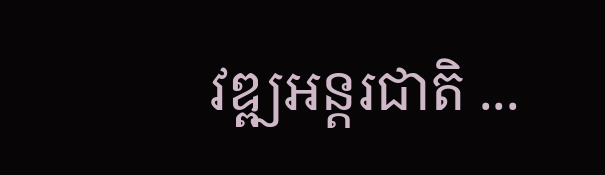វឌ្ឍអន្តរជាតិ ...